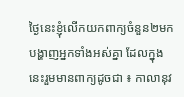ថ្ងៃនេះខ្ញុំលើកយកពាក្យចំនួន២មកបង្ហាញអ្នកទាំងអស់គ្នា ដែលក្នុងនេះរួមមានពាក្យដូចជា ៖ កាលានុវ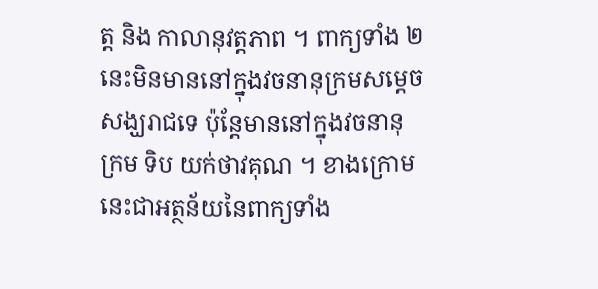ត្ត និង កាលានុវត្តភាព ។ ពាក្យទាំង ២ នេះមិនមាននៅក្នុងវចនានុក្រមសម្ដេចសង្ឃរាជទេ ប៉ុន្ដែមាននៅក្នុងវចនានុក្រម ទិប យក់ថាវគុណ ។ ខាងក្រោមនេះជាអត្ថន័យនៃពាក្យទាំង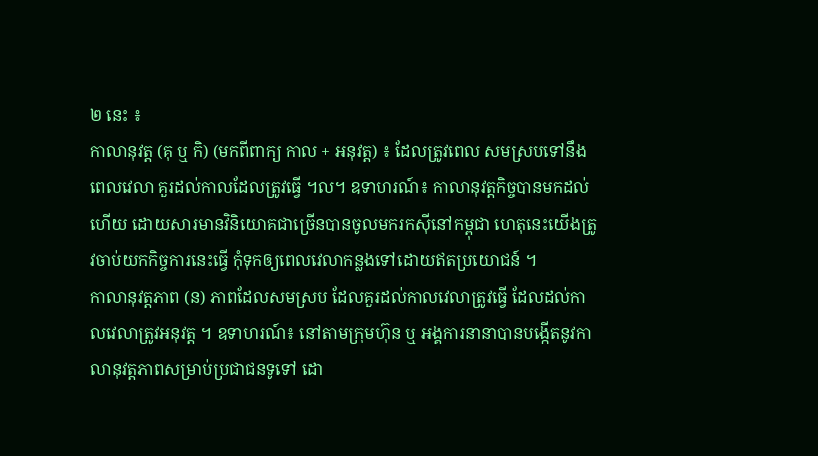២ នេះ ៖
កាលានុវត្ត (គុ ឬ កិ) (មកពីពាក្យ កាល + អនុវត្ត) ៖ ដែលត្រូវពេល សមស្របទៅនឹងពេលវេលា គួរដល់កាលដែលត្រូវធ្វើ ។ល។ ឧទាហរណ៍៖ កាលានុវត្តកិច្ចបានមកដល់ហើយ ដោយសារមានវិនិយោគជាច្រើនបានចូលមករកស៊ីនៅកម្ពុជា ហេតុនេះយើងត្រូវចាប់យកកិច្ចការនេះធ្វើ កុំទុកឲ្យពេលវេលាកន្លងទៅដោយឥតប្រយោជន៍ ។
កាលានុវត្តភាព (ន) ភាពដែលសមស្រប ដែលគួរដល់កាលវេលាត្រូវធ្វើ ដែលដល់កាលវេលាត្រូវអនុវត្ត ។ ឧទាហរណ៍៖ នៅតាមក្រុមហ៊ុន ឬ អង្គការនានាបានបង្កើតនូវកាលានុវត្តភាពសម្រាប់ប្រជាជនទូទៅ ដោ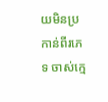យមិនប្រកាន់ពីរភេទ ចាស់ក្មេ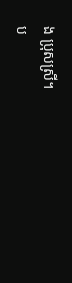ង ប្រុសស្រី។
ប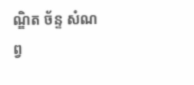ណ្ឌិត ច័ន្ទ សំណព្វ